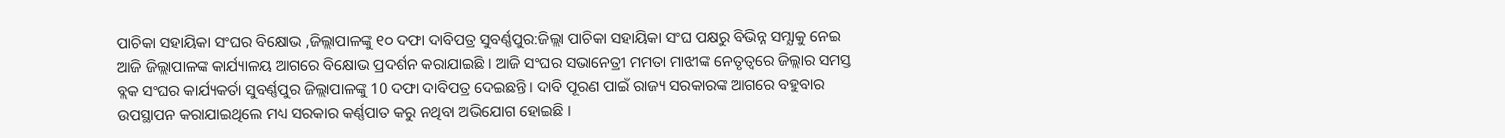ପାଚିକା ସହାୟିକା ସଂଘର ବିକ୍ଷୋଭ ,ଜିଲ୍ଲାପାଳଙ୍କୁ ୧୦ ଦଫା ଦାବିପତ୍ର ସୁବର୍ଣ୍ଣପୁର:ଜିଲ୍ଲା ପାଚିକା ସହାୟିକା ସଂଘ ପକ୍ଷରୁ ବିଭିନ୍ନ ସମ୍ଯାକୁ ନେଇ ଆଜି ଜିଲ୍ଲାପାଳଙ୍କ କାର୍ଯ୍ୟାଳୟ ଆଗରେ ବିକ୍ଷୋଭ ପ୍ରଦର୍ଶନ କରାଯାଇଛି । ଆଜି ସଂଘର ସଭାନେତ୍ରୀ ମମତା ମାଝୀଙ୍କ ନେତୃତ୍ୱରେ ଜିଲ୍ଲାର ସମସ୍ତ ବ୍ଲକ ସଂଘର କାର୍ଯ୍ୟକର୍ତା ସୁବର୍ଣ୍ଣପୁର ଜିଲ୍ଲାପାଳଙ୍କୁ 10 ଦଫା ଦାବିପତ୍ର ଦେଇଛନ୍ତି । ଦାବି ପୂରଣ ପାଇଁ ରାଜ୍ୟ ସରକାରଙ୍କ ଆଗରେ ବହୁବାର ଉପସ୍ଥାପନ କରାଯାଇଥିଲେ ମଧ୍ୟ ସରକାର କର୍ଣ୍ଣପାତ କରୁ ନଥିବା ଅଭିଯୋଗ ହୋଇଛି ।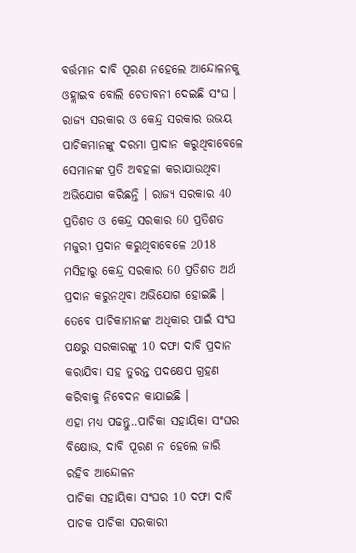ବର୍ତ୍ତମାନ ଦାବି ପୂରଣ ନହେଲେ ଆନ୍ଦୋଳନକୁ ଓହ୍ଲାଇବ ବୋଲି ଚେତାବନୀ ଦେଇଛି ସଂଘ ।
ରାଜ୍ୟ ସରକାର ଓ କେନ୍ଦ୍ର ସରକାର ଉଭୟ ପାଚିକମାନଙ୍କୁ ଦରମା ପ୍ରାଦାନ କରୁଥିବାବେଳେ ସେମାନଙ୍କ ପ୍ରତି ଅବହଳା କରାଯାଉଥିବା ଅଭିଯୋଗ କରିଛନ୍ତି । ରାଜ୍ୟ ସରକାର 40 ପ୍ରତିଶତ ଓ କେନ୍ଦ୍ର ସରକାର 60 ପ୍ରତିଶତ ମଜୁରୀ ପ୍ରଦାନ କରୁଥିବାବେଳେ 2018 ମସିହାରୁ କେନ୍ଦ୍ର ସରକାର 60 ପ୍ରତିଶତ ଅର୍ଥ ପ୍ରଦାନ କରୁନଥିବା ଅଭିଯୋଗ ହୋଇଛି । ତେବେ ପାଚିକାମାନଙ୍କ ଅଧିକାର ପାଇଁ ସଂଘ ପକ୍ଷରୁ ସରକାରଙ୍କୁ 10 ଦଫା ଦାବି ପ୍ରଦାନ କରାଯିବା ସହ ତୁରନ୍ତ ପଦକ୍ଷେପ ଗ୍ରହଣ କରିବାକୁ ନିବେଦନ କାଯାଇଛି ।
ଏହା ମଧ୍ୟ ପଢନ୍ତୁ..ପାଚିକା ସହାୟିକା ସଂଘର ବିକ୍ଷୋଭ, ଦାବି ପୂରଣ ନ ହେଲେ ଜାରି ରହିବ ଆନ୍ଦୋଳନ
ପାଚିକା ସହାୟିକା ସଂଘର 10 ଦଫା ଦାବି
ପାଚକ ପାଚିକା ସରକାରୀ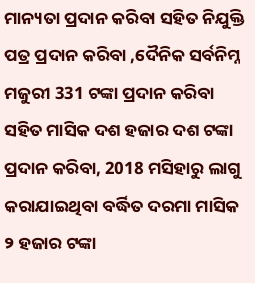ମାନ୍ୟତା ପ୍ରଦାନ କରିବା ସହିତ ନିଯୁକ୍ତି ପତ୍ର ପ୍ରଦାନ କରିବା ,ଦୈନିକ ସର୍ବନିମ୍ନ ମଜୁରୀ 331 ଟଙ୍କା ପ୍ରଦାନ କରିବା ସହିତ ମାସିକ ଦଶ ହଜାର ଦଶ ଟଙ୍କା ପ୍ରଦାନ କରିବା, 2018 ମସିହାରୁ ଲାଗୁ କରାଯାଇଥିବା ବର୍ଦ୍ଧିତ ଦରମା ମାସିକ ୨ ହଜାର ଟଙ୍କା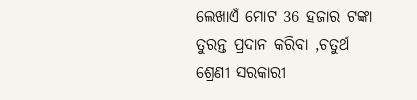ଲେଖାଏଁ ମୋଟ 36 ହଜାର ଟଙ୍କା ତୁରନ୍ତ ପ୍ରଦାନ କରିବା ,ଚତୁର୍ଥ ଶ୍ରେଣୀ ସରକାରୀ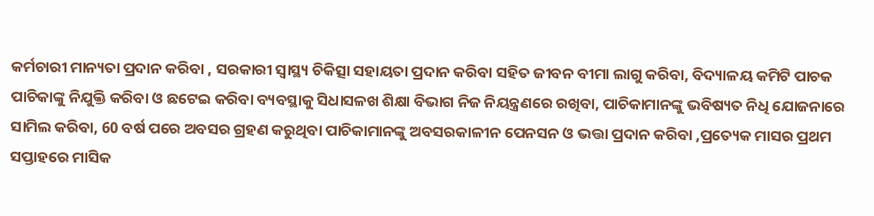କର୍ମଚାରୀ ମାନ୍ୟତା ପ୍ରଦାନ କରିବା , ସରକାରୀ ସ୍ବାସ୍ଥ୍ୟ ଚିକିତ୍ସା ସହାୟତା ପ୍ରଦାନ କରିବା ସହିତ ଜୀବନ ବୀମା ଲାଗୁ କରିବା, ବିଦ୍ୟାଳୟ କମିଟି ପାଚକ ପାଚିକାଙ୍କୁ ନିଯୁକ୍ତି କରିବା ଓ ଛଟେଇ କରିବା ବ୍ୟବସ୍ଥାକୁ ସିଧାସଳଖ ଶିକ୍ଷା ବିଭାଗ ନିଜ ନିୟନ୍ତ୍ରଣରେ ରଖିବା, ପାଚିକାମାନଙ୍କୁ ଭବିଷ୍ୟତ ନିଧି ଯୋଜନାରେ ସାମିଲ କରିବା, 60 ବର୍ଷ ପରେ ଅବସର ଗ୍ରହଣ କରୁଥିବା ପାଚିକାମାନଙ୍କୁ ଅବସରକାଳୀନ ପେନସନ ଓ ଭତ୍ତା ପ୍ରଦାନ କରିବା ,ପ୍ରତ୍ୟେକ ମାସର ପ୍ରଥମ ସପ୍ତାହରେ ମାସିକ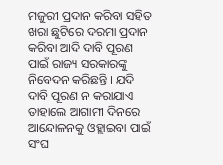ମଜୁରୀ ପ୍ରଦାନ କରିବା ସହିତ ଖରା ଛୁଟିରେ ଦରମା ପ୍ରଦାନ କରିବା ଆଦି ଦାବି ପୂରଣ ପାଇଁ ରାଜ୍ୟ ସରକାରଙ୍କୁ ନିବେଦନ କରିଛନ୍ତି । ଯଦି ଦାବି ପୂରଣ ନ କରାଯାଏ ତାହାଲେ ଆଗାମୀ ଦିନରେ ଆନ୍ଦୋଳନକୁ ଓହ୍ଲାଇବା ପାଇଁ ସଂଘ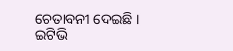ଚେତାବନୀ ଦେଇଛି ।
ଇଟିଭି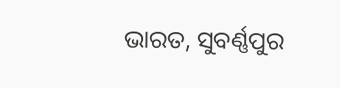ଭାରତ, ସୁବର୍ଣ୍ଣପୁର